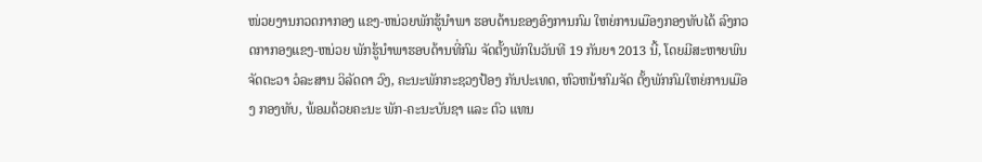ໜ່ວຍງານກວດກາກອງ ແຂງ-ຫນ່ວຍພັກຮູ້ນຳພາ ຮອບດ້ານຂອງອົງການກົມ ໃຫຍ່ການເມືອງກອງທັບໄດ້ ລົງກວດກາກອງແຂງ-ຫນ່ວຍ ພັກຮູ້ນຳພາຮອບດ້ານທີ່ກົມ ຈັດຕັ້ງພັກໃນວັນທີ 19 ກັນຍາ 2013 ນີ້, ໂດຍມີສະຫາຍພົນ ຈັດຕະວາ ວໍລະສານ ວິລັດດາ ວົງ, ຄະນະພັກກະຊວງປ້ອງ ກັນປະເທດ, ຫົວຫນ້າກົມຈັດ ຕັ້ງພັກກົມໃຫຍ່ການເມືອງ ກອງທັບ, ພ້ອມດ້ວຍຄະນະ ພັກ-ຄະນະບັນຊາ ແລະ ຕົວ ແທນ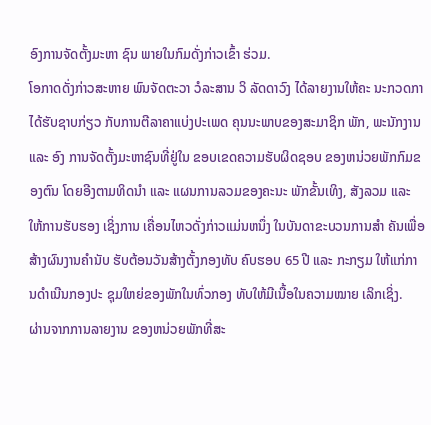ອົງການຈັດຕັ້ງມະຫາ ຊົນ ພາຍໃນກົມດັ່ງກ່າວເຂົ້າ ຮ່ວມ.
ໂອກາດດັ່ງກ່າວສະຫາຍ ພົນຈັດຕະວາ ວໍລະສານ ວິ ລັດດາວົງ ໄດ້ລາຍງານໃຫ້ຄະ ນະກວດກາໄດ້ຮັບຊາບກ່ຽວ ກັບການຕີລາຄາແບ່ງປະເພດ ຄຸນນະພາບຂອງສະມາຊິກ ພັກ, ພະນັກງານ ແລະ ອົງ ການຈັດຕັ້ງມະຫາຊົນທີ່ຢູ່ໃນ ຂອບເຂດຄວາມຮັບຜິດຊອບ ຂອງຫນ່ວຍພັກກົມຂອງຕົນ ໂດຍອີງຕາມທິດນຳ ແລະ ແຜນການລວມຂອງຄະນະ ພັກຂັ້ນເທິງ, ສັງລວມ ແລະ ໃຫ້ການຮັບຮອງ ເຊິ່ງການ ເຄື່ອນໄຫວດັ່ງກ່າວແມ່ນຫນຶ່ງ ໃນບັນດາຂະບວນການສຳ ຄັນເພື່ອສ້າງຜົນງານຄຳນັບ ຮັບຕ້ອນວັນສ້າງຕັ້ງກອງທັບ ຄົບຮອບ 65 ປີ ແລະ ກະກຽມ ໃຫ້ແກ່ການດຳເນີນກອງປະ ຊຸມໃຫຍ່ຂອງພັກໃນທົ່ວກອງ ທັບໃຫ້ມີເນື້ອໃນຄວາມໝາຍ ເລິກເຊິ່ງ.
ຜ່ານຈາກການລາຍງານ ຂອງຫນ່ວຍພັກທີ່ສະ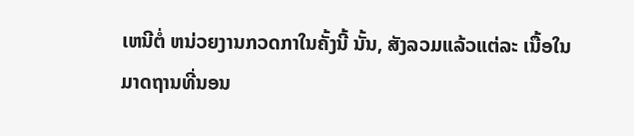ເຫນີຕໍ່ ຫນ່ວຍງານກວດກາໃນຄັ້ງນີ້ ນັ້ນ, ສັງລວມແລ້ວແຕ່ລະ ເນື້ອໃນມາດຖານທີ່ນອນ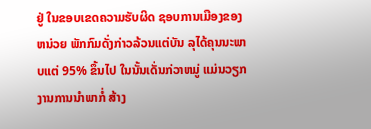ຢູ່ ໃນຂອບເຂດຄວາມຮັບຜິດ ຊອບການເມືອງຂອງຫນ່ວຍ ພັກກົມດັ່ງກ່າວລ້ວນແຕ່ບັນ ລຸໄດ້ຄຸນນະພາບແຕ່ 95% ຂຶ້ນໄປ ໃນນັ້ນເດັ່ນກ່ວາຫມູ່ ແມ່ນວຽກງານການນຳພາກໍ່ ສ້າງ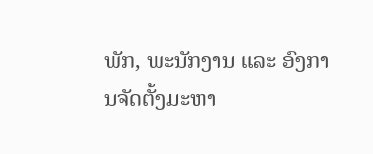ພັກ, ພະນັກງານ ແລະ ອົງການຈັດຕັ້ງມະຫາ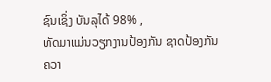ຊົນເຊິ່ງ ບັນລຸໄດ້ 98% ,
ທັດມາແມ່ນວຽກງານປ້ອງກັນ ຊາດປ້ອງກັນຄວາ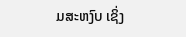ມສະຫງົບ ເຊິ່ງ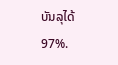ບັນລຸໄດ້ 97%.